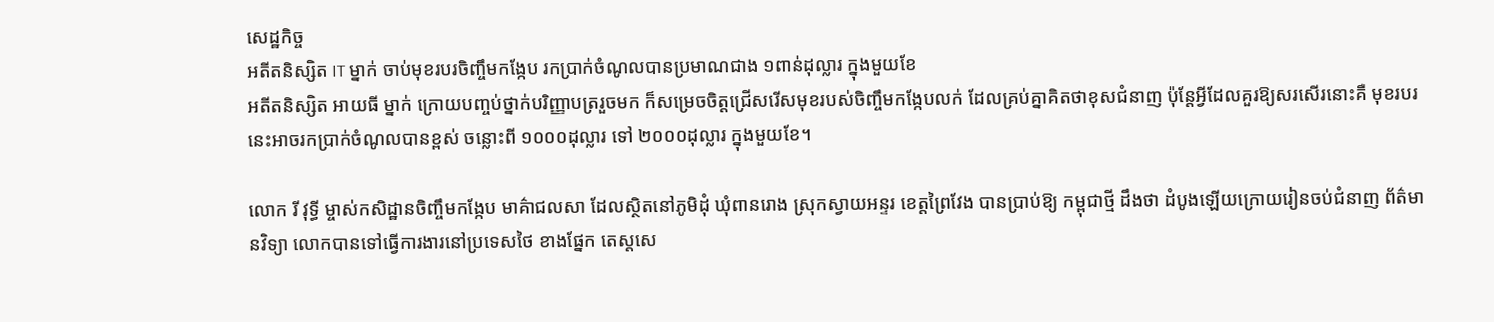សេដ្ឋកិច្ច
អតីតនិស្សិត IT ម្នាក់ ចាប់មុខរបរចិញ្ចឹមកង្កែប រកប្រាក់ចំណូលបានប្រមាណជាង ១ពាន់ដុល្លារ ក្នុងមួយខែ
អតីតនិស្សិត អាយធី ម្នាក់ ក្រោយបញ្ចប់ថ្នាក់បរិញ្ញាបត្ររួចមក ក៏សម្រេចចិត្តជ្រើសរើសមុខរបស់ចិញ្ចឹមកង្កែបលក់ ដែលគ្រប់គ្នាគិតថាខុសជំនាញ ប៉ុន្ដែអ្វីដែលគួរឱ្យសរសើរនោះគឺ មុខរបរនេះអាចរកប្រាក់ចំណូលបានខ្ពស់ ចន្លោះពី ១០០០ដុល្លារ ទៅ ២០០០ដុល្លារ ក្នុងមួយខែ។

លោក រី វុទ្ធី ម្ចាស់កសិដ្ឋានចិញ្ចឹមកង្កែប មាគ៌ាជលសា ដែលស្ថិតនៅភូមិដុំ ឃុំពានរោង ស្រុកស្វាយអន្ទរ ខេត្តព្រៃវែង បានប្រាប់ឱ្យ កម្ពុជាថ្មី ដឹងថា ដំបូងឡើយក្រោយរៀនចប់ជំនាញ ព័ត៌មានវិទ្យា លោកបានទៅធ្វើការងារនៅប្រទេសថៃ ខាងផ្នែក តេស្តសេ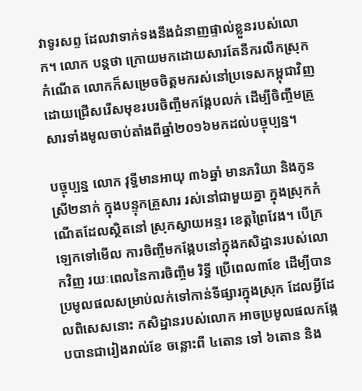វាទូរសព្ទ ដែលវាទាក់ទងនឹងជំនាញផ្ទាល់ខ្លួនរបស់លោក។ លោក បន្តថា ក្រោយមកដោយសារតែនឹករលឹកស្រុកកំណើត លោកក៏សម្រេចចិត្តមករស់នៅប្រទេសកម្ពុជាវិញ ដោយជ្រើសរើសមុខរបរចិញ្ចឹមកង្កែបលក់ ដើម្បីចិញ្ចឹមគ្រួសារទាំងមូលចាប់តាំងពីឆ្នាំ២០១៦មកដល់បច្ចុប្បន្ន។

បច្ចុប្បន្ន លោក វុទ្ធីមានអាយុ ៣៦ឆ្នាំ មានភរិយា និងកូនស្រី២នាក់ ក្នុងបន្ទុកគ្រួសារ រស់នៅជាមួយគ្នា ក្នុងស្រុកកំណើតដែលស្ថិតនៅ ស្រុកស្វាយអន្ទរ ខេត្តព្រៃវែង។ បើក្រឡេកទៅមើល ការចិញ្ចឹមកង្កែបនៅក្នុងកសិដ្ឋានរបស់លោកវិញ រយៈពេលនៃការចិញ្ចឹម រិទ្ធី ប្រើពេល៣ខែ ដើម្បីបានប្រមូលផលសម្រាប់លក់ទៅកាន់ទីផ្សារក្នុងស្រុក ដែលអ្វីដែលពិសេសនោះ កសិដ្ឋានរបស់លោក អាចប្រមូលផលកង្កែបបានជារៀងរាល់ខែ ចន្លោះពី ៤តោន ទៅ ៦តោន និង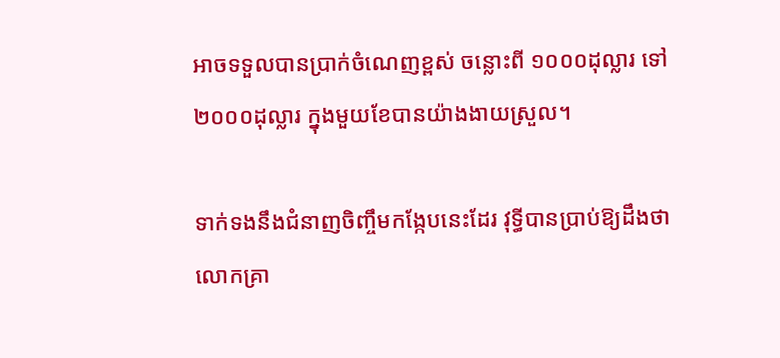អាចទទួលបានប្រាក់ចំណេញខ្ពស់ ចន្លោះពី ១០០០ដុល្លារ ទៅ ២០០០ដុល្លារ ក្នុងមួយខែបានយ៉ាងងាយស្រួល។

ទាក់ទងនឹងជំនាញចិញ្ចឹមកង្កែបនេះដែរ វុទ្ធីបានប្រាប់ឱ្យដឹងថា លោកគ្រា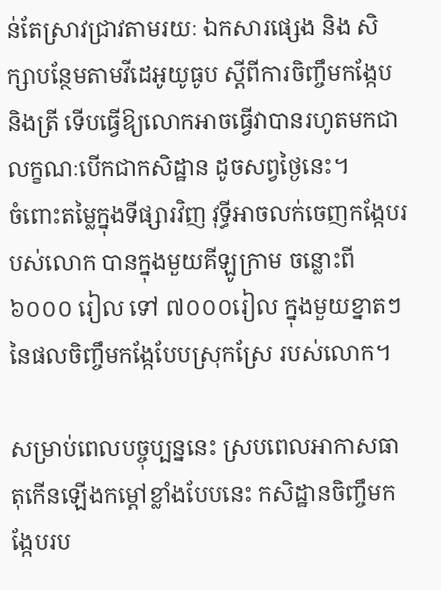ន់តែស្រាវជ្រាវតាមរយៈ ឯកសារផ្សេង និង សិក្សាបន្ថែមតាមវីដេអូយូធូប ស្ដីពីការចិញ្ចឹមកង្កែប និងត្រី ទើបធ្វើឱ្យលោកអាចធ្វើវាបានរហូតមកជាលក្ខណៈបើកជាកសិដ្ឋាន ដូចសព្វថ្ងៃនេះ។
ចំពោះតម្លៃក្នុងទីផ្សារវិញ វុទ្ធីអាចលក់ចេញកង្កែបរបស់លោក បានក្នុងមួយគីឡូក្រាម ចន្លោះពី ៦០០០ រៀល ទៅ ៧០០០រៀល ក្នុងមួយខ្នាតៗ នៃផលចិញ្ចឹមកង្កែបែបស្រុកស្រែ របស់លោក។

សម្រាប់ពេលបច្ចុប្បន្ននេះ ស្របពេលអាកាសធាតុកើនឡើងកម្ដៅខ្លាំងបែបនេះ កសិដ្ឋានចិញ្ចឹមកង្កែបរប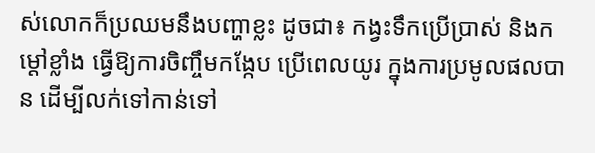ស់លោកក៏ប្រឈមនឹងបញ្ហាខ្លះ ដូចជា៖ កង្វះទឹកប្រើប្រាស់ និងកម្ដៅខ្លាំង ធ្វើឱ្យការចិញ្ចឹមកង្កែប ប្រើពេលយូរ ក្នុងការប្រមូលផលបាន ដើម្បីលក់ទៅកាន់ទៅ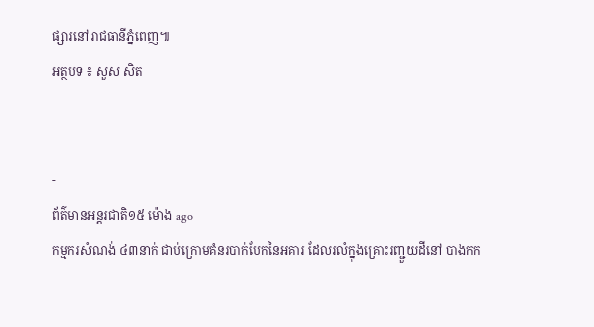ផ្សារនៅរាជធានីភ្នំពេញ៕
អត្ថបទ ៖ សួស សិត


-
ព័ត៌មានអន្ដរជាតិ១៥ ម៉ោង ago
កម្មករសំណង់ ៤៣នាក់ ជាប់ក្រោមគំនរបាក់បែកនៃអគារ ដែលរលំក្នុងគ្រោះរញ្ជួយដីនៅ បាងកក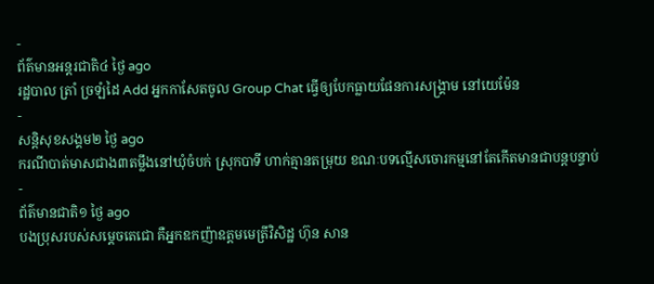-
ព័ត៌មានអន្ដរជាតិ៤ ថ្ងៃ ago
រដ្ឋបាល ត្រាំ ច្រឡំដៃ Add អ្នកកាសែតចូល Group Chat ធ្វើឲ្យបែកធ្លាយផែនការសង្គ្រាម នៅយេម៉ែន
-
សន្តិសុខសង្គម២ ថ្ងៃ ago
ករណីបាត់មាសជាង៣តម្លឹងនៅឃុំចំបក់ ស្រុកបាទី ហាក់គ្មានតម្រុយ ខណៈបទល្មើសចោរកម្មនៅតែកើតមានជាបន្តបន្ទាប់
-
ព័ត៌មានជាតិ១ ថ្ងៃ ago
បងប្រុសរបស់សម្ដេចតេជោ គឺអ្នកឧកញ៉ាឧត្តមមេត្រីវិសិដ្ឋ ហ៊ុន សាន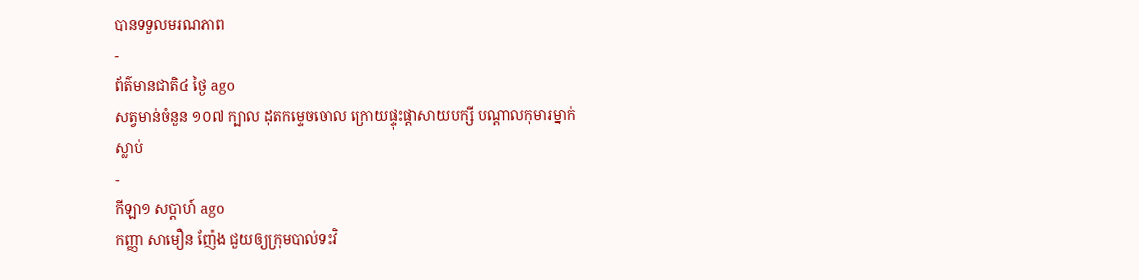បានទទួលមរណភាព
-
ព័ត៌មានជាតិ៤ ថ្ងៃ ago
សត្វមាន់ចំនួន ១០៧ ក្បាល ដុតកម្ទេចចោល ក្រោយផ្ទុះផ្ដាសាយបក្សី បណ្តាលកុមារម្នាក់ស្លាប់
-
កីឡា១ សប្តាហ៍ ago
កញ្ញា សាមឿន ញ៉ែង ជួយឲ្យក្រុមបាល់ទះវិ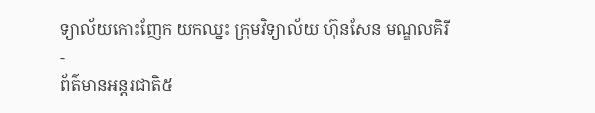ទ្យាល័យកោះញែក យកឈ្នះ ក្រុមវិទ្យាល័យ ហ៊ុនសែន មណ្ឌលគិរី
-
ព័ត៌មានអន្ដរជាតិ៥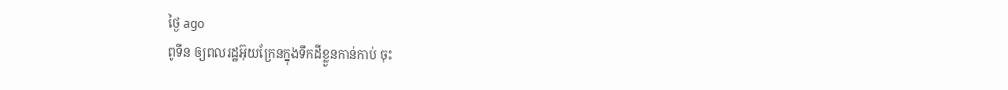ថ្ងៃ ago
ពូទីន ឲ្យពលរដ្ឋអ៊ុយក្រែនក្នុងទឹកដីខ្លួនកាន់កាប់ ចុះ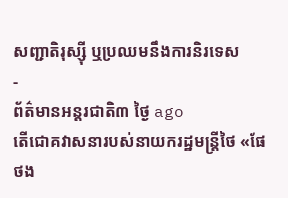សញ្ជាតិរុស្ស៊ី ឬប្រឈមនឹងការនិរទេស
-
ព័ត៌មានអន្ដរជាតិ៣ ថ្ងៃ ago
តើជោគវាសនារបស់នាយករដ្ឋមន្ត្រីថៃ «ផែថង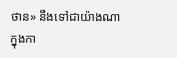ថាន» នឹងទៅជាយ៉ាងណាក្នុងកា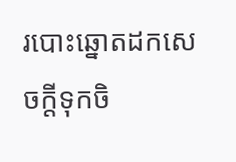របោះឆ្នោតដកសេចក្តីទុកចិ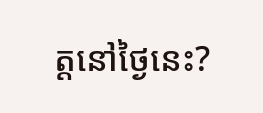ត្តនៅថ្ងៃនេះ?